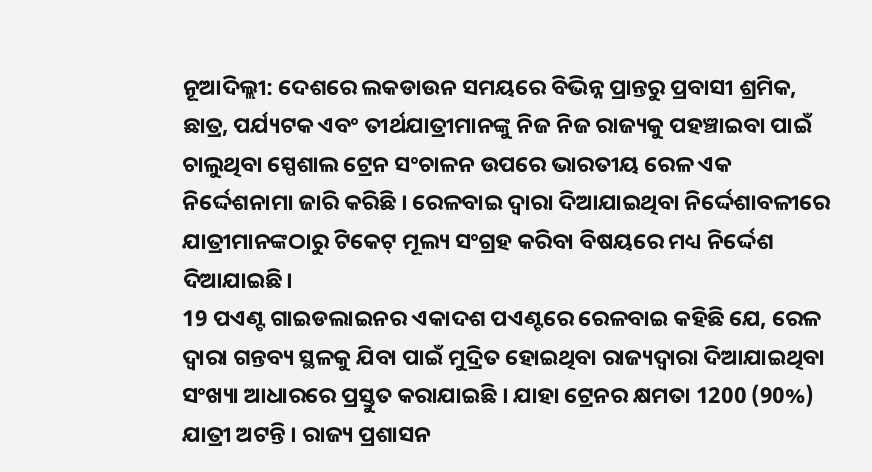ନୂଆଦିଲ୍ଲୀ: ଦେଶରେ ଲକଡାଉନ ସମୟରେ ବିଭିନ୍ନ ପ୍ରାନ୍ତରୁ ପ୍ରବାସୀ ଶ୍ରମିକ, ଛାତ୍ର, ପର୍ଯ୍ୟଟକ ଏବଂ ତୀର୍ଥଯାତ୍ରୀମାନଙ୍କୁ ନିଜ ନିଜ ରାଜ୍ୟକୁ ପହଞ୍ଚାଇବା ପାଇଁ ଚାଲୁଥିବା ସ୍ପେଶାଲ ଟ୍ରେନ ସଂଚାଳନ ଉପରେ ଭାରତୀୟ ରେଳ ଏକ ନିର୍ଦ୍ଦେଶନାମା ଜାରି କରିଛି । ରେଳବାଇ ଦ୍ୱାରା ଦିଆଯାଇଥିବା ନିର୍ଦ୍ଦେଶାବଳୀରେ ଯାତ୍ରୀମାନଙ୍କଠାରୁ ଟିକେଟ୍ ମୂଲ୍ୟ ସଂଗ୍ରହ କରିବା ବିଷୟରେ ମଧ୍ୟ ନିର୍ଦ୍ଦେଶ ଦିଆଯାଇଛି।
19 ପଏଣ୍ଟ ଗାଇଡଲାଇନର ଏକାଦଶ ପଏଣ୍ଟରେ ରେଳବାଇ କହିଛି ଯେ, ରେଳ ଦ୍ବାରା ଗନ୍ତବ୍ୟ ସ୍ଥଳକୁ ଯିବା ପାଇଁ ମୁଦ୍ରିତ ହୋଇଥିବା ରାଜ୍ୟଦ୍ବାରା ଦିଆଯାଇଥିବା ସଂଖ୍ୟା ଆଧାରରେ ପ୍ରସ୍ତୁତ କରାଯାଇଛି । ଯାହା ଟ୍ରେନର କ୍ଷମତା 1200 (90%) ଯାତ୍ରୀ ଅଟନ୍ତି । ରାଜ୍ୟ ପ୍ରଶାସନ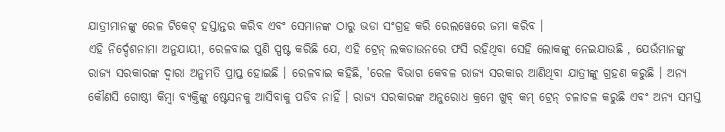ଯାତ୍ରୀମାନଙ୍କୁ ରେଳ ଟିକେଟ୍ ହସ୍ତାନ୍ତର କରିବ ଏବଂ ସେମାନଙ୍କ ଠାରୁ ଭଡା ସଂଗ୍ରହ କରି ରେଲୱେରେ ଜମା କରିବ ।
ଏହି ନିର୍ଦ୍ଦେଶନାମା ଅନୁଯାୟୀ, ରେଳବାଇ ପୁଣି ସ୍ପଷ୍ଟ କରିଛି ଯେ, ଏହି ଟ୍ରେନ୍ ଲକଡାଉନରେ ଫସି ରହିଥିବା ସେହି ଲୋକଙ୍କୁ ନେଇଯାଉଛି , ଯେଉଁମାନଙ୍କୁ ରାଜ୍ୟ ସରକାରଙ୍କ ଦ୍ବାରା ଅନୁମତି ପ୍ରାପ୍ତ ହୋଇଛି । ରେଳବାଇ କହିଛି, 'ରେଳ ବିଭାଗ କେବଳ ରାଜ୍ୟ ସରକାର ଆଣିଥିବା ଯାତ୍ରୀଙ୍କୁ ଗ୍ରହଣ କରୁଛି । ଅନ୍ୟ କୌଣସି ଗୋଷ୍ଠୀ କିମ୍ବା ବ୍ୟକ୍ତିଙ୍କୁ ଷ୍ଟେସନକୁ ଆସିବାକୁ ପଡିବ ନାହିଁ । ରାଜ୍ୟ ସରକାରଙ୍କ ଅନୁରୋଧ କ୍ରମେ ଖୁବ୍ କମ୍ ଟ୍ରେନ୍ ଚଳାଚଳ କରୁଛି ଏବଂ ଅନ୍ୟ ସମସ୍ତ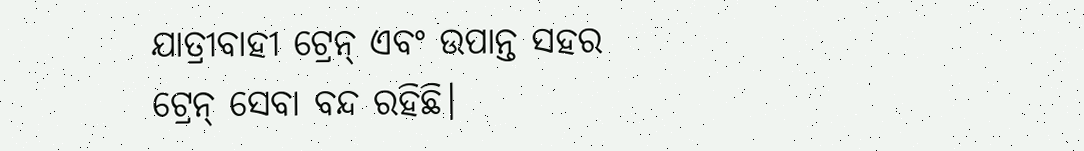ଯାତ୍ରୀବାହୀ ଟ୍ରେନ୍ ଏବଂ ଉପାନ୍ତ ସହର ଟ୍ରେନ୍ ସେବା ବନ୍ଦ ରହିଛି।